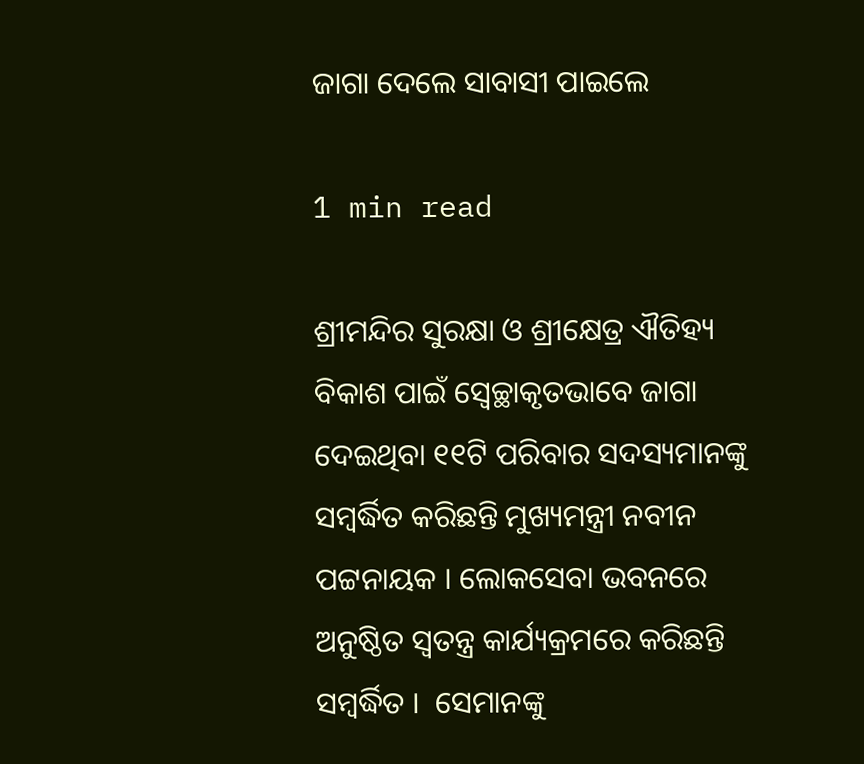ଜାଗା ଦେଲେ ସାବାସୀ ପାଇଲେ

1 min read

ଶ୍ରୀମନ୍ଦିର ସୁରକ୍ଷା ଓ ଶ୍ରୀକ୍ଷେତ୍ର ଐତିହ୍ୟ ବିକାଶ ପାଇଁ ସ୍ୱେଚ୍ଛାକୃତଭାବେ ଜାଗା ଦେଇଥିବା ୧୧ଟି ପରିବାର ସଦସ୍ୟମାନଙ୍କୁ ସମ୍ବର୍ଦ୍ଧିତ କରିଛନ୍ତି ମୁଖ୍ୟମନ୍ତ୍ରୀ ନବୀନ ପଟ୍ଟନାୟକ । ଲୋକସେବା ଭବନରେ ଅନୁଷ୍ଠିତ ସ୍ୱତନ୍ତ୍ର କାର୍ଯ୍ୟକ୍ରମରେ କରିଛନ୍ତି ସମ୍ୱର୍ଦ୍ଧିତ ।  ସେମାନଙ୍କୁ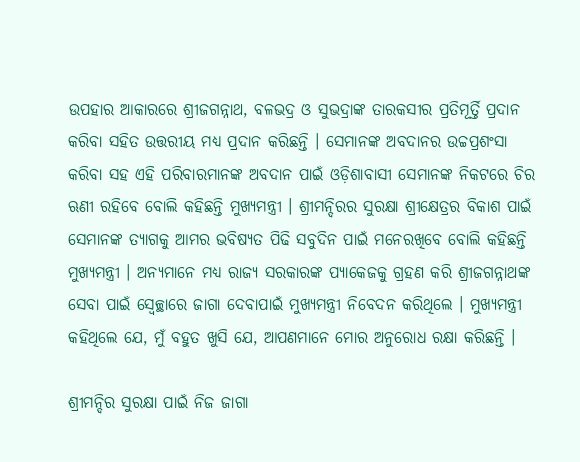ଉପହାର ଆକାରରେ ଶ୍ରୀଜଗନ୍ନାଥ, ବଳଭଦ୍ର ଓ ସୁଭଦ୍ରାଙ୍କ ତାରକସୀର ପ୍ରତିମୂର୍ତ୍ତି ପ୍ରଦାନ କରିବା ସହିତ ଉତ୍ତରୀୟ ମଧ୍ୟ ପ୍ରଦାନ କରିଛନ୍ତି । ସେମାନଙ୍କ ଅବଦାନର ଉଚ୍ଚପ୍ରଶଂସା କରିବା ସହ ଏହି ପରିବାରମାନଙ୍କ ଅବଦାନ ପାଇଁ ଓଡ଼ିଶାବାସୀ ସେମାନଙ୍କ ନିକଟରେ ଚିର ଋଣୀ ରହିବେ ବୋଲି କହିଛନ୍ତି ମୁଖ୍ୟମନ୍ତ୍ରୀ । ଶ୍ରୀମନ୍ଦିରର ସୁରକ୍ଷା ଶ୍ରୀକ୍ଷେତ୍ରର ବିକାଶ ପାଇଁ ସେମାନଙ୍କ ତ୍ୟାଗକୁ ଆମର ଭବିଷ୍ୟତ ପିଢି ସବୁଦିନ ପାଇଁ ମନେରଖିବେ ବୋଲି କହିଛନ୍ତି ମୁଖ୍ୟମନ୍ତ୍ରୀ । ଅନ୍ୟମାନେ ମଧ୍ୟ ରାଜ୍ୟ ସରକାରଙ୍କ ପ୍ୟାକେଜକୁ ଗ୍ରହଣ କରି ଶ୍ରୀଜଗନ୍ନାଥଙ୍କ ସେବା ପାଇଁ ସ୍ୱେଚ୍ଛାରେ ଜାଗା ଦେବାପାଇଁ ମୁଖ୍ୟମନ୍ତ୍ରୀ ନିବେଦନ କରିଥିଲେ । ମୁଖ୍ୟମନ୍ତ୍ରୀ କହିଥିଲେ ଯେ, ମୁଁ ବହୁତ ଖୁସି ଯେ, ଆପଣମାନେ ମୋର ଅନୁରୋଧ ରକ୍ଷା କରିଛନ୍ତି ।

ଶ୍ରୀମନ୍ଦିର ସୁରକ୍ଷା ପାଇଁ ନିଜ ଜାଗା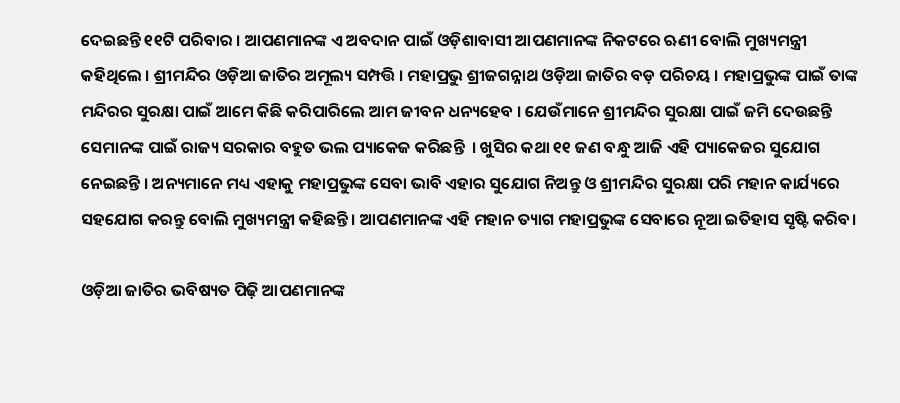ଦେଇଛନ୍ତି ୧୧ଟି ପରିବାର । ଆପଣମାନଙ୍କ ଏ ଅବଦାନ ପାଇଁ ଓଡ଼ିଶାବାସୀ ଆପଣମାନଙ୍କ ନିକଟରେ ଋଣୀ ବୋଲି ମୁଖ୍ୟମନ୍ତ୍ରୀ କହିଥିଲେ । ଶ୍ରୀମନ୍ଦିର ଓଡ଼ିଆ ଜାତିର ଅମୂଲ୍ୟ ସମ୍ପତ୍ତି । ମହାପ୍ରଭୁ ଶ୍ରୀଜଗନ୍ନାଥ ଓଡ଼ିଆ ଜାତିର ବଡ଼ ପରିଚୟ । ମହାପ୍ରଭୁଙ୍କ ପାଇଁ ତାଙ୍କ ମନ୍ଦିରର ସୁରକ୍ଷା ପାଇଁ ଆମେ କିଛି କରିପାରିଲେ ଆମ ଜୀବନ ଧନ୍ୟହେବ । ଯେଉଁମାନେ ଶ୍ରୀମନ୍ଦିର ସୁରକ୍ଷା ପାଇଁ ଜମି ଦେଉଛନ୍ତି ସେମାନଙ୍କ ପାଇଁ ରାଜ୍ୟ ସରକାର ବହୁତ ଭଲ ପ୍ୟାକେଜ କରିଛନ୍ତି  । ଖୁସିର କଥା ୧୧ ଜଣ ବନ୍ଧୁ ଆଜି ଏହି ପ୍ୟାକେଜର ସୁଯୋଗ ନେଇଛନ୍ତି । ଅନ୍ୟମାନେ ମଧ୍ୟ ଏହାକୁ ମହାପ୍ରଭୁଙ୍କ ସେବା ଭାବି ଏହାର ସୁଯୋଗ ନିଅନ୍ତୁ ଓ ଶ୍ରୀମନ୍ଦିର ସୁରକ୍ଷା ପରି ମହାନ କାର୍ଯ୍ୟରେ ସହଯୋଗ କରନ୍ତୁ ବୋଲି ମୁଖ୍ୟମନ୍ତ୍ରୀ କହିଛନ୍ତି । ଆପଣମାନଙ୍କ ଏହି ମହାନ ତ୍ୟାଗ ମହାପ୍ରଭୁଙ୍କ ସେବାରେ ନୂଆ ଇତିହାସ ସୃଷ୍ଟି କରିବ।

ଓଡ଼ିଆ ଜାତିର ଭବିଷ୍ୟତ ପିଢ଼ି ଆପଣମାନଙ୍କ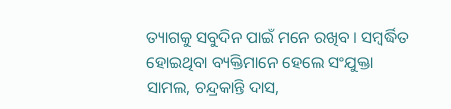ତ୍ୟାଗକୁ ସବୁଦିନ ପାଇଁ ମନେ ରଖିବ । ସମ୍ୱର୍ଦ୍ଧିତ ହୋଇଥିବା ବ୍ୟକ୍ତିମାନେ ହେଲେ ସଂଯୁକ୍ତା ସାମଲ, ଚନ୍ଦ୍ରକାନ୍ତି ଦାସ,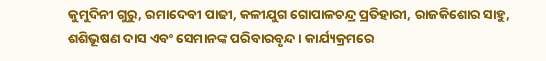କୁମୁଦିନୀ ଗୁରୁ, ରମାଦେବୀ ପାଢୀ, କଳୀଯୁଗ ଗୋପାଳଚନ୍ଦ୍ର ପ୍ରତିହାରୀ, ରାଜକିଶୋର ସାହୁ, ଶଶିଭୂଷଣ ଦାସ ଏବଂ ସେମାନଙ୍କ ପରିବାରବୃନ୍ଦ । କାର୍ଯ୍ୟକ୍ରମରେ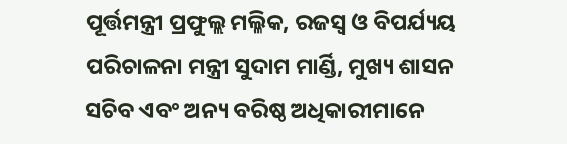ପୂର୍ତ୍ତମନ୍ତ୍ରୀ ପ୍ରଫୁଲ୍ଲ ମଲ୍ଳିକ, ରଜସ୍ୱ ଓ ବିପର୍ଯ୍ୟୟ ପରିଚାଳନା ମନ୍ତ୍ରୀ ସୁଦାମ ମାର୍ଣ୍ଡି, ମୁଖ୍ୟ ଶାସନ ସଚିବ ଏବଂ ଅନ୍ୟ ବରିଷ୍ଠ ଅଧିକାରୀମାନେ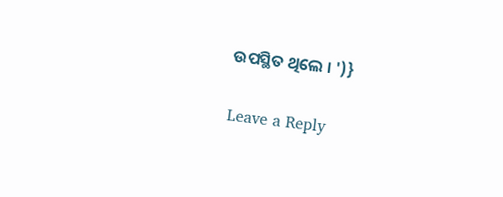ଉପସ୍ଥିତ ଥିଲେ । ')}

Leave a Reply